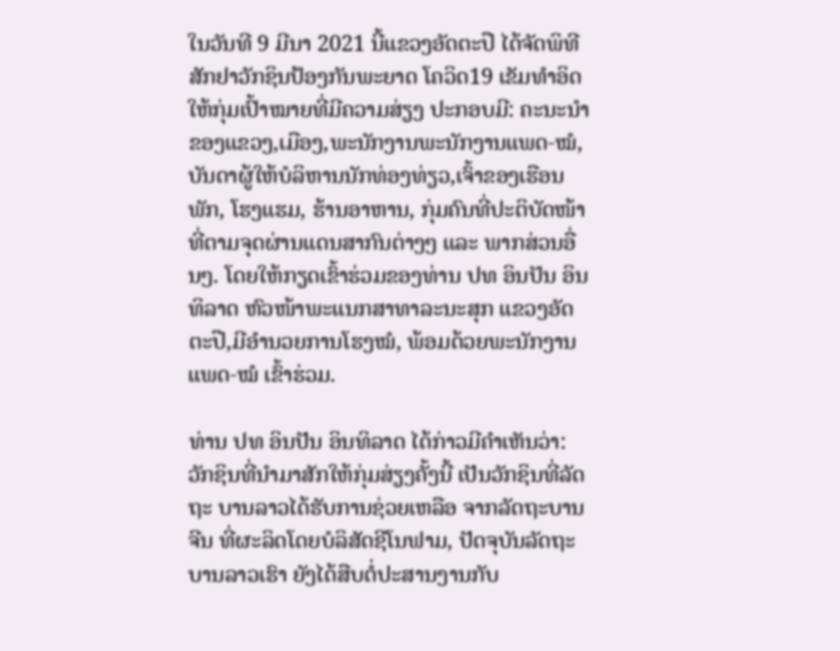ໃນວັນທີ 9 ມີນາ 2021 ນີ້ແຂວງອັດຕະປື ໄດ້ຈັດພິທີສັກຢາວັກຊິນປ້ອງກັນພະຍາດ ໂຄວິດ19 ເຂັມທໍາອິດ ໃຫ້ກຸ່ມເປົ້າໝາຍທີ່ມີຄວາມສ່ຽງ ປະກອບມີ: ຄະນະນໍາຂອງແຂວງ,ເມືອງ,ພະນັກງານພະນັກງານແພດ-ໝໍ, ບັນດາຜູ້ໃຫ້ບໍລິຫານນັກທ່ອງທ່ຽວ,ເຈົ້າຂອງເຮືອນ ພັກ, ໂຮງແຮມ, ຮ້ານອາຫານ, ກຸ່ມຄົນທີ່ປະຕິບັດໜ້າທີ່ຕາມຈຸດຜ່ານແດນສາກົນຕ່າງໆ ແລະ ພາກສ່ວນອື່ນໆ. ໂດຍໃຫ້ກຽດເຂົ້າຮ່ວມຂອງທ່ານ ປທ ອິນປັນ ອິນທິລາດ ຫົວໜ້າພະແນກສາທາລະນະສຸກ ແຂວງອັດຕະປື,ມີອໍານວຍການໂຮງໝໍ, ພ້ອມດ້ວຍພະນັກງານແພດ-ໝໍ ເຂົ້າຮ່ວມ.

ທ່ານ ປທ ອິນປັນ ອິນທິລາດ ໄດ້ກ່າວມີຄໍາເຫັນວ່າ: ວັກຊິນທີ່ນໍາມາສັກໃຫ້ກຸ່ມສ່ຽງຄັ້ງນີ້ ເປັນວັກຊິນທີ່ລັດຖະ ບານລາວໄດ້ຮັບການຊ່ວຍເຫລືອ ຈາກລັດຖະບານຈີນ ທີ່ຜະລິດໂດຍບໍລິສັດຊີໂນຟາມ, ປັດຈຸບັນລັດຖະບານລາວເຮົາ ຍັງໄດ້ສືບຕໍ່ປະສານງານກັບ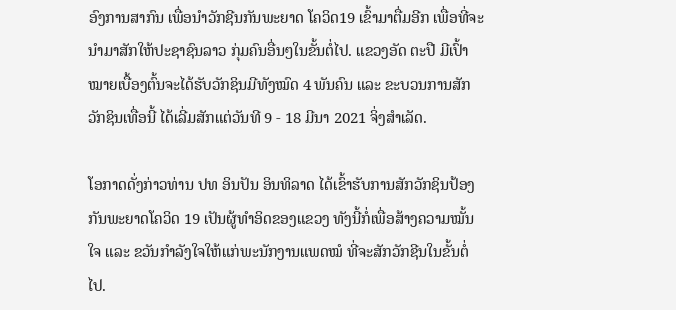ອົງການສາກົນ ເພື່ອນຳວັກຊີນກັນພະຍາດ ໂຄວິດ19 ເຂົ້າມາຕື່ມອີກ ເພື່ອທີ່ຈະນໍາມາສັກໃຫ້ປະຊາຊົນລາວ ກຸ່ມຄົນອື່ນໆໃນຂັ້ນຕໍ່ໄປ. ແຂວງອັດ ຕະປື ມີເປົ້າໝາຍເບື້ອງຕົ້ນຈະໄດ້ຮັບວັກຊິນມີທັງໝົດ 4 ພັນຄົນ ແລະ ຂະບວນການສັກວັກຊິນເທື່ອນີ້ ໄດ້ເລີ່ມສັກແຕ່ວັນທີ 9 - 18 ມີນາ 2021 ຈິ່ງສໍາເລັດ.

ໂອກາດດັ່ງກ່າວທ່ານ ປທ ອິນປັນ ອິນທິລາດ ໄດ້ເຂົ້າຮັບການສັກວັກຊິນປ້ອງກັນພະຍາດໂຄວິດ 19 ເປັນຜູ້ທໍາອິດຂອງແຂວງ ທັງນີ້ກໍ່ເພື່ອສ້າງຄວາມໝັ້ນໃຈ ແລະ ຂວັນກຳລັງໃຈໃຫ້ແກ່ພະນັກງານແພດໝໍ ທີ່ຈະສັກວັກຊີນໃນຂັ້ນຕໍ່ໄປ.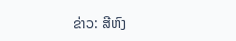ຂ່າວ: ສີຫົງ